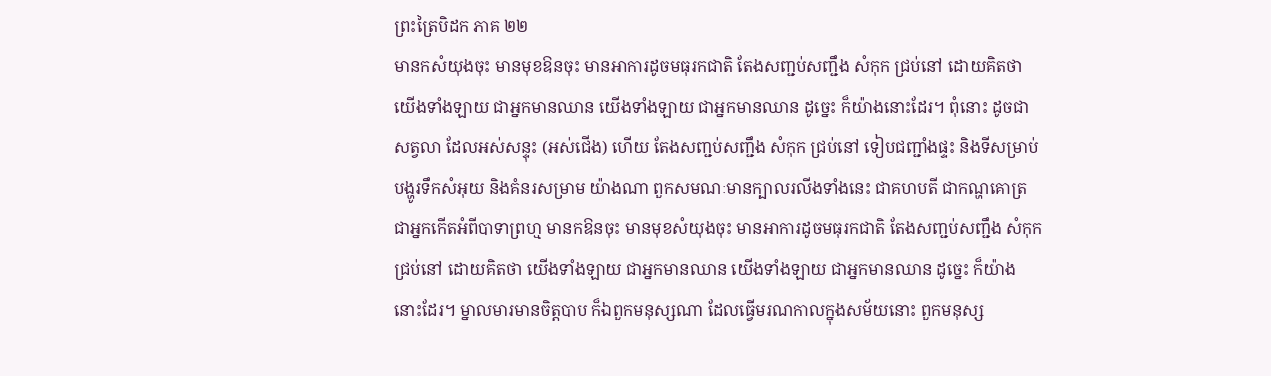ព្រះត្រៃបិដក ភាគ ២២
មានកសំយុងចុះ មានមុខឱនចុះ មានអាការដូចមធុរកជាតិ តែងសញ្ជប់សញ្ជឹង សំកុក ជ្រប់នៅ ដោយគិតថា យើងទាំងឡាយ ជាអ្នកមានឈាន យើងទាំងឡាយ ជាអ្នកមានឈាន ដូច្នេះ ក៏យ៉ាងនោះដែរ។ ពុំនោះ ដូចជាសត្វលា ដែលអស់សន្ទុះ (អស់ជើង) ហើយ តែងសញ្ជប់សញ្ជឹង សំកុក ជ្រប់នៅ ទៀបជញ្ជាំងផ្ទះ និងទីសម្រាប់បង្ហូរទឹកសំអុយ និងគំនរសម្រាម យ៉ាងណា ពួកសមណៈមានក្បាលរលីងទាំងនេះ ជាគហបតី ជាកណ្ហគោត្រ ជាអ្នកកើតអំពីបាទាព្រហ្ម មានកឱនចុះ មានមុខសំយុងចុះ មានអាការដូចមធុរកជាតិ តែងសញ្ជប់សញ្ជឹង សំកុក ជ្រប់នៅ ដោយគិតថា យើងទាំងឡាយ ជាអ្នកមានឈាន យើងទាំងឡាយ ជាអ្នកមានឈាន ដូច្នេះ ក៏យ៉ាងនោះដែរ។ ម្នាលមារមានចិត្តបាប ក៏ឯពួកមនុស្សណា ដែលធ្វើមរណកាលក្នុងសម័យនោះ ពួកមនុស្ស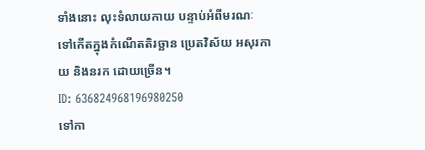ទាំងនោះ លុះទំលាយកាយ បន្ទាប់អំពីមរណៈ ទៅកើតក្នុងកំណើតតិរច្ឆាន ប្រេតវិស័យ អសុរកាយ និងនរក ដោយច្រើន។
ID: 636824968196980250
ទៅកា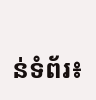ន់ទំព័រ៖